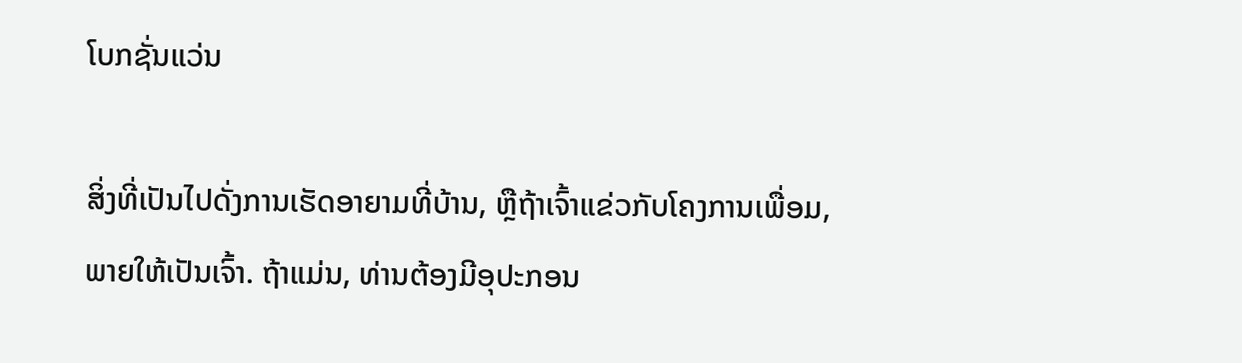ໂບກຊັ່ນແວ່ນ

ສິ່ງທີ່ເປັນໄປດັ່ງການເຮັດອາຍາມທີ່ບ້ານ, ຫຼືຖ້າເຈົ້າແຂ່ວກັບໂຄງການເພື່ອມ, ພາຍໃຫ້ເປັນເຈົ້າ. ຖ້າແມ່ນ, ທ່ານຕ້ອງມີອຸປະກອນ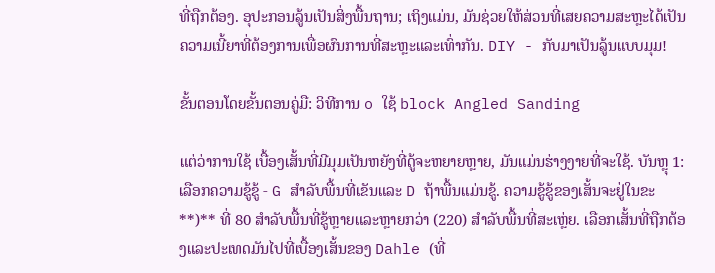ທີ່ຖືກຕ້ອງ. ອຸປະກອນລູ້ນເປັນສິ່ງພື້ນຖານ; ເຖິງແມ່ນ, ມັນຊ່ວຍໃຫ້ສ່ວນທີ່ເສຍຄວາມສະຫຼະໄດ້ເປັນຄວາມເນີ້ຍາທີ່ຕ້ອງການເພື່ອຜົນການທີ່ສະຫຼະແລະເທົ່າກັນ. DIY - ກັບມາເປັນລູ້ນແບບມຸມ!

ຂັ້ນຕອນໂດຍຂັ້ນຕອນຄູ່ມື: ວິທີການ o ໃຊ້ block Angled Sanding

ແຕ່ວ່າການໃຊ້ ເບື້ອງເສັ້ນທີ່ມີມຸມເປັນຫຍັງທີ່ດູ້ຈະຫຍາຍຫຼາຍ, ມັນແມ່ນຮ່າງງາຍທີ່ຈະໃຊ້. ບັນຫຼຸ 1: ເລືອກຄວາມຂູ້ຂູ້ - G ສຳລັບພື້ນທີ່ເຂັນແລະ D ຖ້າພື້ນແມ່ນຂູ້. ຄວາມຂູ້ຂູ້ຂອງເສັ້ນຈະຢູ່ໃນຂະ **)** ທີ່ 80 ສຳລັບພື້ນທີ່ຂູ້ຫຼາຍແລະຫຼາຍກວ່າ (220) ສຳລັບພື້ນທີ່ສະເຫຼ່ຍ. ເລືອກເສັ້ນທີ່ຖືກຕ້ອງແລະປະເທດມັນໄປທີ່ເບື້ອງເສັ້ນຂອງ Dahle (ທີ່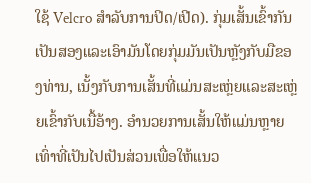ໃຊ້ Velcro ສຳລັບການປິດ/ເປີດ). ກຸ່ມເສັ້ນເຂົ້າກັນເປັນສອງແລະເອົາມັນໂດຍກຸ່ມມັນເປັນຫຼັງກັບມືຂອງທ່ານ, ເນັ້ງກັບການເສັ້ນທີ່ແມ່ນສະເຫຼ່ຍແລະສະເຫຼ່ຍເຂົ້າກັບເນື້ອ້າງ. ອຳນວຍການເສັ້ນໃຫ້ແມ່ນຫຼາຍເທົ່າທີ່ເປັນໄປເປັນສ່ວນເພື່ອໃຫ້ແນວ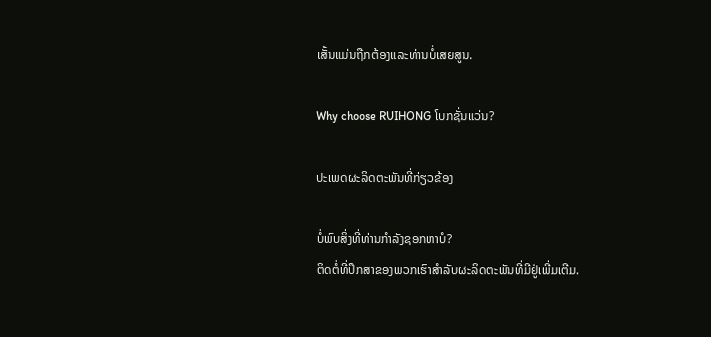ເສັ້ນແມ່ນຖືກຕ້ອງແລະທ່ານບໍ່ເສຍສູນ.

Why choose RUIHONG ໂບກຊັ່ນແວ່ນ?

ປະເພດຜະລິດຕະພັນທີ່ກ່ຽວຂ້ອງ

ບໍ່ພົບສິ່ງທີ່ທ່ານກໍາລັງຊອກຫາບໍ?
ຕິດຕໍ່ທີ່ປຶກສາຂອງພວກເຮົາສໍາລັບຜະລິດຕະພັນທີ່ມີຢູ່ເພີ່ມເຕີມ.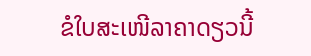ຂໍໃບສະເໜີລາຄາດຽວນີ້